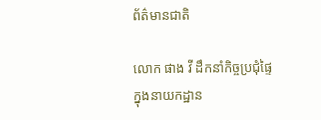ព័ត៌មានជាតិ

លោក ផាង វី ដឹកនាំកិច្ចប្រជុំផ្ទៃក្នុងនាយកដ្ឋាន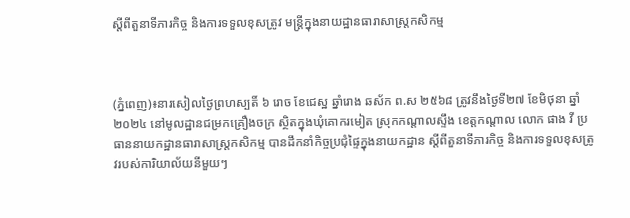ស្តីពីតួនាទីភារកិច្ច និងការទទួលខុសត្រូវ មន្ត្រីក្នុងនាយដ្ឋានធារាសាស្ត្រកសិកម្ម



(ភ្នំពេញ)៖នារសៀលថ្ងៃព្រហស្បតិ៍ ៦ រោច ខែជេស្ឋ ឆ្នាំរោង ឆស័ក ព.ស ២៥៦៨ ត្រូវនឹងថ្ងៃទី២៧ ខែមិថុនា ឆ្នាំ២០២៤ នៅមូលដ្ឋានជម្រកគ្រឿងចក្រ ស្ថិតក្នុងឃុំគោករមៀត ស្រុកកណ្តាលស្ទឹង ខេត្តកណ្តាល លោក ផាង វី ប្រធាននាយកដ្ឋានធារាសាស្ត្រកសិកម្ម បានដឹកនាំកិច្ចប្រជុំផ្ទៃក្នុងនាយកដ្ឋាន ស្តីពីតួនាទីភារកិច្ច និងការទទួលខុសត្រូវរបស់ការិយាល័យនីមួយៗ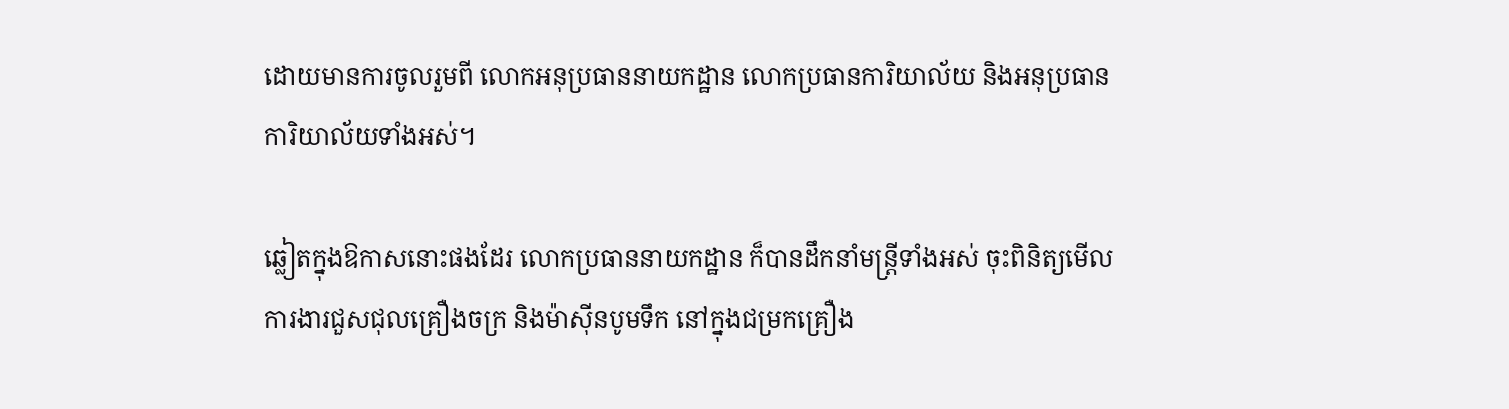ដោយមានការចូលរួមពី លោកអនុប្រធាននាយកដ្ឋាន លោកប្រធានការិយាល័យ និងអនុប្រធានការិយាល័យទាំងអស់។

ឆ្លៀតក្នុងឱកាសនោះផងដែរ លោកប្រធាននាយកដ្ឋាន ក៏បានដឹកនាំមន្ត្រីទាំងអស់ ចុះពិនិត្យមើលការងារជួសជុលគ្រឿងចក្រ និងម៉ាស៊ីនបូមទឹក នៅក្នុងជម្រកគ្រឿង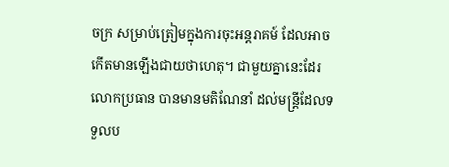ចក្រ សម្រាប់ត្រៀមក្នុងការចុះអន្តរាគម៍ ដែលអាចកើតមានឡើងជាយថាហេតុ។ ជាមួយគ្នានេះដែរ លោកប្រធាន បានមានមតិណែនាំ ដល់មន្ត្រីដែលទទួលប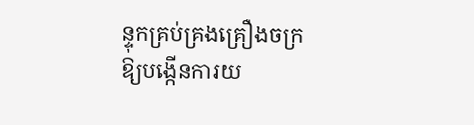ន្ទុកគ្រប់គ្រងគ្រឿងចក្រឱ្យបង្កើនការយ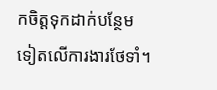កចិត្តទុកដាក់បន្ថែមទៀតលើការងារថែទាំ។